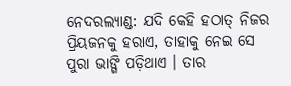ନେଦରଲ୍ୟାଣ୍ଡ: ଯଦି କେହି ହଠାତ୍ ନିଜର ପ୍ରିୟଜନକୁ ହରାଏ, ତାହାକୁ ନେଇ ସେ ପୁରା ଭାଙ୍ଗି ପଡ଼ିଥାଏ । ତାର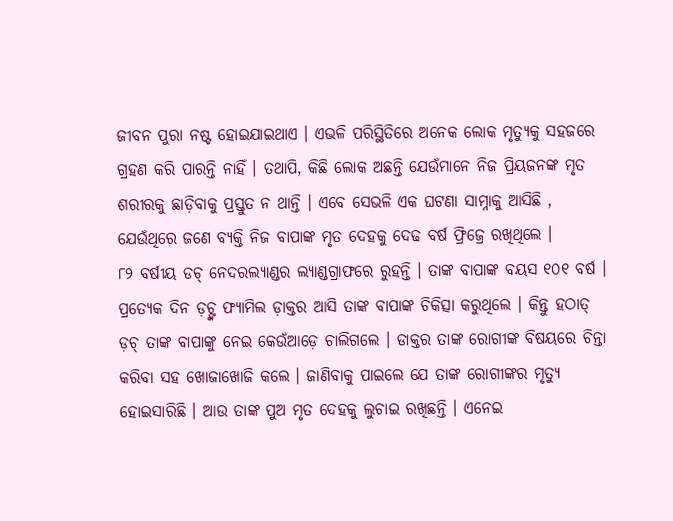ଜୀବନ ପୁରା ନଷ୍ଟ ହୋଇଯାଇଥାଏ । ଏଭଳି ପରିସ୍ଥିତିରେ ଅନେକ ଲୋକ ମୃତ୍ୟୁକୁ ସହଜରେ ଗ୍ରହଣ କରି ପାରନ୍ତି ନାହିଁ । ତଥାପି, କିଛି ଲୋକ ଅଛନ୍ତି ଯେଉଁମାନେ ନିଜ ପ୍ରିୟଜନଙ୍କ ମୃତ ଶରୀରକୁ ଛାଡ଼ିବାକୁ ପ୍ରସ୍ତୁତ ନ ଥାନ୍ତି । ଏବେ ସେଭଳି ଏକ ଘଟଣା ସାମ୍ନାକୁ ଆସିଛି , ଯେଉଁଥିରେ ଜଣେ ବ୍ୟକ୍ତି ନିଜ ବାପାଙ୍କ ମୃତ ଦେହକୁ ଦେଢ ବର୍ଷ ଫ୍ରିଜ୍ରେ ରଖିଥିଲେ ।
୮୨ ବର୍ଷୀୟ ଡଚ୍ ନେଦରଲ୍ୟାଣ୍ଡର ଲ୍ୟାଣ୍ଡଗ୍ରାଫରେ ରୁହନ୍ତି । ତାଙ୍କ ବାପାଙ୍କ ବୟସ ୧୦୧ ବର୍ଷ । ପ୍ରତ୍ୟେକ ଦିନ ଡ଼ଚ୍ଙ୍କ ଫ୍ୟାମିଲ ଡ଼ାକ୍ତର ଆସି ତାଙ୍କ ବାପାଙ୍କ ଚିକିତ୍ସା କରୁଥିଲେ । କିନ୍ତୁ ହଠାତ୍ ଡ଼ଚ୍ ତାଙ୍କ ବାପାଙ୍କୁ ନେଇ କେଉଁଆଡ଼େ ଚାଲିଗଲେ । ଡାକ୍ତର ତାଙ୍କ ରୋଗୀଙ୍କ ବିଷୟରେ ଚିନ୍ତା କରିବା ସହ ଖୋଜାଖୋଜି କଲେ । ଜାଣିବାକୁ ପାଇଲେ ଯେ ତାଙ୍କ ରୋଗୀଙ୍କର ମୃତ୍ୟୁ ହୋଇସାରିଛି । ଆଉ ତାଙ୍କ ପୁଅ ମୃତ ଦେହକୁ ଲୁଚାଇ ରଖିଛନ୍ତି । ଏନେଇ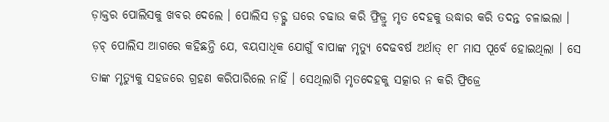ଡ଼ାକ୍ତର ପୋଲିସକୁ ଖବର ଦେଲେ । ପୋଲିସ ଡ଼ଚ୍ଙ୍କ ଘରେ ଚଢାଉ କରି ଫ୍ରିଜ୍ରୁ ମୃତ ଦେହକୁ ଉଦ୍ଧାର କରି ତଦନ୍ତ ଚଳାଇଲା ।
ଡ଼ଚ୍ ପୋଲିସ ଆଗରେ କହିଛନ୍ତି ଯେ, ବୟସାଧିକ ଯୋଗୁଁ ବାପାଙ୍କ ମୃତ୍ୟୁ ଦେଢବର୍ଷ ଅର୍ଥାତ୍ ୧୮ ମାସ ପୂର୍ବେ ହୋଇଥିଲା । ସେ ତାଙ୍କ ମୃତ୍ୟୁକୁ ସହଜରେ ଗ୍ରହଣ କରିପାରିଲେ ନାହିଁ । ସେଥିଲାଗି ମୃତଦେହକୁ ସତ୍କାର ନ କରି ଫ୍ରିଜ୍ରେ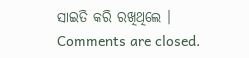ସାଇତି କରି ରଖିଥିଲେ ।
Comments are closed.